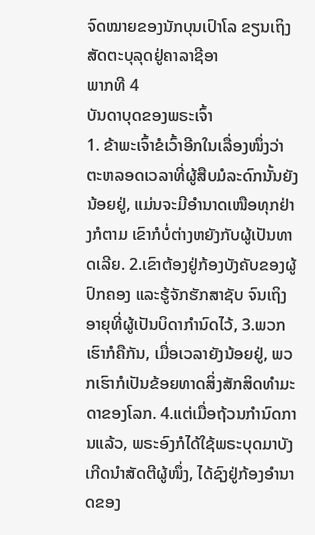ຈົດໝາຍຂອງນັກບຸນເປົາໂລ ຂຽນເຖິງ ສັດຕະບຸລຸດຢູ່ຄາລາຊີອາ
ພາກທີ 4
ບັນດາບຸດຂອງພຣະເຈົ້າ
1. ຂ້າພະເຈົ້າຂໍເວົ້າອີກໃນເລື່ອງໜຶ່ງວ່າ ຕະຫລອດເວລາທີ່ຜູ້ສືບມໍລະດົກນັ້ນຍັງນ້ອຍຢູ່, ແມ່ນຈະມີອຳນາດເໜືອທຸກຢ່າງກໍຕາມ ເຂົາກໍບໍ່ຕ່າງຫຍັງກັບຜູ້ເປັນທາດເລີຍ. 2.ເຂົາຕ້ອງຢູ່ກ້ອງບັງຄັບຂອງຜູ້ປົກຄອງ ແລະຮູ້ຈັກຮັກສາຊັບ ຈົນເຖິງອາຍຸທີ່ຜູ້ເປັນບິດາກຳນົດໄວ້, 3.ພວກເຮົາກໍຄືກັນ, ເມື່ອເວລາຍັງນ້ອຍຢູ່, ພວກເຮົາກໍເປັນຂ້ອຍທາດສິ່ງສັກສິດທຳມະດາຂອງໂລກ. 4.ແຕ່ເມື່ອຖ້ວນກຳນົດການແລ້ວ, ພຣະອົງກໍໄດ້ໃຊ້ພຣະບຸດມາບັງເກີດນຳສັດຕີຜູ້ໜຶ່ງ, ໄດ້ຊົງຢູ່ກ້ອງອຳນາດຂອງ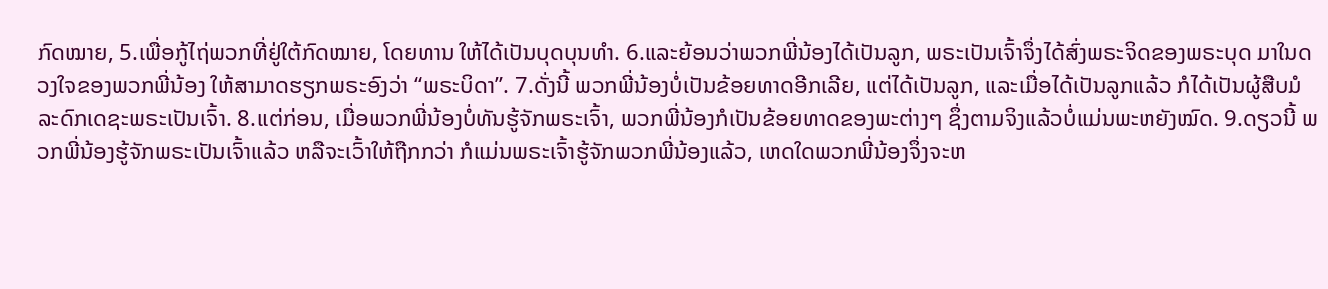ກົດໝາຍ, 5.ເພື່ອກູ້ໄຖ່ພວກທີ່ຢູ່ໃຕ້ກົດໝາຍ, ໂດຍທານ ໃຫ້ໄດ້ເປັນບຸດບຸນທຳ. 6.ແລະຍ້ອນວ່າພວກພີ່ນ້ອງໄດ້ເປັນລູກ, ພຣະເປັນເຈົ້າຈຶ່ງໄດ້ສົ່ງພຣະຈິດຂອງພຣະບຸດ ມາໃນດວງໃຈຂອງພວກພີ່ນ້ອງ ໃຫ້ສາມາດຮຽກພຣະອົງວ່າ “ພຣະບິດາ”. 7.ດັ່ງນີ້ ພວກພີ່ນ້ອງບໍ່ເປັນຂ້ອຍທາດອີກເລີຍ, ແຕ່ໄດ້ເປັນລູກ, ແລະເມື່ອໄດ້ເປັນລູກແລ້ວ ກໍໄດ້ເປັນຜູ້ສືບມໍລະດົກເດຊະພຣະເປັນເຈົ້າ. 8.ແຕ່ກ່ອນ, ເມື່ອພວກພີ່ນ້ອງບໍ່ທັນຮູ້ຈັກພຣະເຈົ້າ, ພວກພີ່ນ້ອງກໍເປັນຂ້ອຍທາດຂອງພະຕ່າງໆ ຊຶ່ງຕາມຈິງແລ້ວບໍ່ແມ່ນພະຫຍັງໝົດ. 9.ດຽວນີ້ ພວກພີ່ນ້ອງຮູ້ຈັກພຣະເປັນເຈົ້າແລ້ວ ຫລືຈະເວົ້າໃຫ້ຖືກກວ່າ ກໍແມ່ນພຣະເຈົ້າຮູ້ຈັກພວກພີ່ນ້ອງແລ້ວ, ເຫດໃດພວກພີ່ນ້ອງຈຶ່ງຈະຫ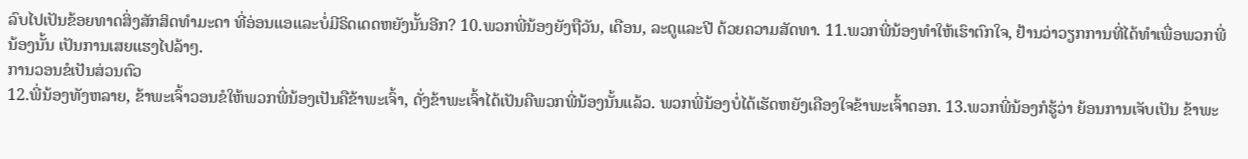ລົບໄປເປັນຂ້ອຍທາດສິ່ງສັກສິດທຳມະດາ ທີ່ອ່ອນແອແລະບໍ່ມີຣິດເດດຫຍັງນັ້ນອີກ? 10.ພວກພີ່ນ້ອງຍັງຖືວັນ, ເດືອນ, ລະດູແລະປີ ດ້ວຍຄວາມສັດທາ. 11.ພວກພີ່ນ້ອງທຳໃຫ້ເຮົາຕົກໃຈ, ຢ້ານວ່າວຽກການທີ່ໄດ້ທຳເພື່ອພວກພີ່ນ້ອງນັ້ນ ເປັນການເສຍແຮງໄປລ້າໆ.
ການວອນຂໍເປັນສ່ວນຕົວ
12.ພີ່ນ້ອງທັງຫລາຍ, ຂ້າພະເຈົ້າວອນຂໍໃຫ້ພວກພີ່ນ້ອງເປັນຄືຂ້າພະເຈົ້າ, ດັ່ງຂ້າພະເຈົ້າໄດ້ເປັນຄືພວກພີ່ນ້ອງນັ້ນແລ້ວ. ພວກພີ່ນ້ອງບໍ່ໄດ້ເຮັດຫຍັງເຄືອງໃຈຂ້າພະເຈົ້າດອກ. 13.ພວກພີ່ນ້ອງກໍຮູ້ວ່າ ຍ້ອນການເຈັບເປັນ ຂ້າພະ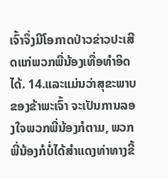ເຈົ້າຈຶ່ງມີໂອກາດປ່າວຂ່າວປະເສີດແກ່ພວກພີ່ນ້ອງເທື່ອທຳອິດໄດ້. 14.ແລະແມ່ນວ່າສຸຂະພາບຂອງຂ້າພະເຈົ້າ ຈະເປັນການລອງໃຈພວກພີ່ນ້ອງກໍຕາມ, ພວກພີ່ນ້ອງກໍບໍ່ໄດ້ສຳແດງທ່າທາງຂີ້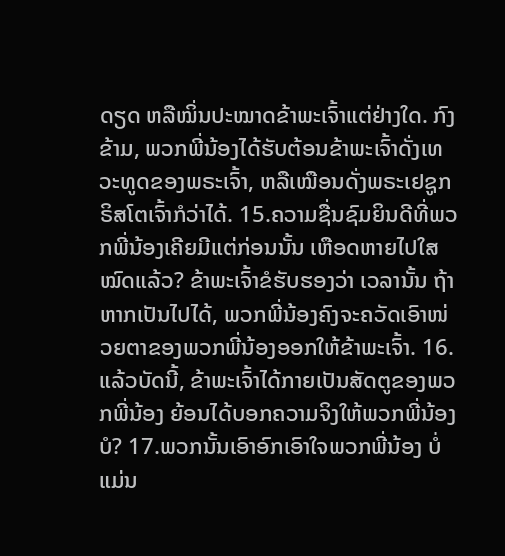ດຽດ ຫລືໝິ່ນປະໝາດຂ້າພະເຈົ້າແຕ່ຢ່າງໃດ. ກົງຂ້າມ, ພວກພີ່ນ້ອງໄດ້ຮັບຕ້ອນຂ້າພະເຈົ້າດັ່ງເທວະທູດຂອງພຣະເຈົ້າ, ຫລືເໝືອນດັ່ງພຣະເຢຊູກຣິສໂຕເຈົ້າກໍວ່າໄດ້. 15.ຄວາມຊື່ນຊົມຍິນດີທີ່ພວກພີ່ນ້ອງເຄີຍມີແຕ່ກ່ອນນັ້ນ ເຫືອດຫາຍໄປໃສໝົດແລ້ວ? ຂ້າພະເຈົ້າຂໍຮັບຮອງວ່າ ເວລານັ້ນ ຖ້າຫາກເປັນໄປໄດ້, ພວກພີ່ນ້ອງຄົງຈະຄວັດເອົາໜ່ວຍຕາຂອງພວກພີ່ນ້ອງອອກໃຫ້ຂ້າພະເຈົ້າ. 16.ແລ້ວບັດນີ້, ຂ້າພະເຈົ້າໄດ້ກາຍເປັນສັດຕູຂອງພວກພີ່ນ້ອງ ຍ້ອນໄດ້ບອກຄວາມຈິງໃຫ້ພວກພີ່ນ້ອງບໍ? 17.ພວກນັ້ນເອົາອົກເອົາໃຈພວກພີ່ນ້ອງ ບໍ່ແມ່ນ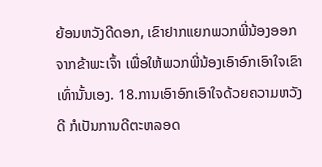ຍ້ອນຫວັງດີດອກ, ເຂົາຢາກແຍກພວກພີ່ນ້ອງອອກຈາກຂ້າພະເຈົ້າ ເພື່ອໃຫ້ພວກພີ່ນ້ອງເອົາອົກເອົາໃຈເຂົາເທົ່ານັ້ນເອງ. 18.ການເອົາອົກເອົາໃຈດ້ວຍຄວາມຫວັງດີ ກໍເປັນການດີຕະຫລອດ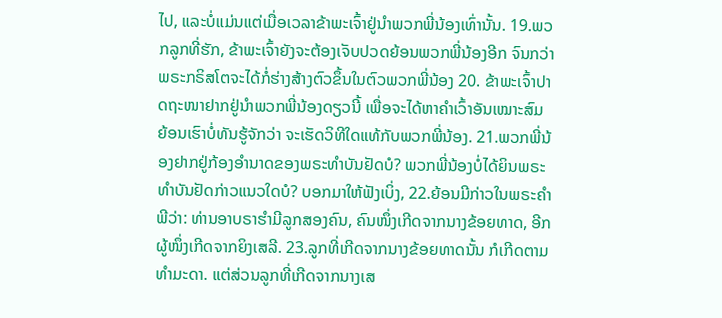ໄປ, ແລະບໍ່ແມ່ນແຕ່ເມື່ອເວລາຂ້າພະເຈົ້າຢູ່ນຳພວກພີ່ນ້ອງເທົ່ານັ້ນ. 19.ພວກລູກທີ່ຮັກ, ຂ້າພະເຈົ້າຍັງຈະຕ້ອງເຈັບປວດຍ້ອນພວກພີ່ນ້ອງອີກ ຈົນກວ່າພຣະກຣິສໂຕຈະໄດ້ກໍ່ຮ່າງສ້າງຕົວຂຶ້ນໃນຕົວພວກພີ່ນ້ອງ 20. ຂ້າພະເຈົ້າປາດຖະໜາຢາກຢູ່ນຳພວກພີ່ນ້ອງດຽວນີ້ ເພື່ອຈະໄດ້ຫາຄຳເວົ້າອັນເໝາະສົມ ຍ້ອນເຮົາບໍ່ທັນຮູ້ຈັກວ່າ ຈະເຮັດວິທີໃດແທ້ກັບພວກພີ່ນ້ອງ. 21.ພວກພີ່ນ້ອງຢາກຢູ່ກ້ອງອຳນາດຂອງພຣະທຳບັນຢັດບໍ? ພວກພີ່ນ້ອງບໍ່ໄດ້ຍິນພຣະທຳບັນຢັດກ່າວແນວໃດບໍ? ບອກມາໃຫ້ຟັງເບິ່ງ, 22.ຍ້ອນມີກ່າວໃນພຣະຄຳພີວ່າ: ທ່ານອາບຣາຮຳມີລູກສອງຄົນ, ຄົນໜຶ່ງເກີດຈາກນາງຂ້ອຍທາດ, ອີກຜູ້ໜຶ່ງເກີດຈາກຍິງເສລີ. 23.ລູກທີ່ເກີດຈາກນາງຂ້ອຍທາດນັ້ນ ກໍເກີດຕາມທຳມະດາ. ແຕ່ສ່ວນລູກທີ່ເກີດຈາກນາງເສ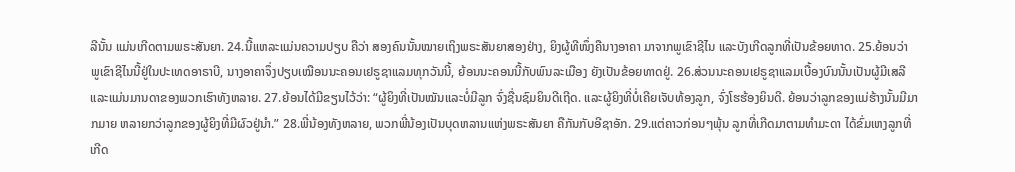ລີນັ້ນ ແມ່ນເກີດຕາມພຣະສັນຍາ. 24.ນີ້ແຫລະແມ່ນຄວາມປຽບ ຄືວ່າ ສອງຄົນນັ້ນໝາຍເຖິງພຣະສັນຍາສອງຢ່າງ, ຍິງຜູ້ທີໜຶ່ງຄືນາງອາຄາ ມາຈາກພູເຂົາຊີໄນ ແລະບັງເກີດລູກທີ່ເປັນຂ້ອຍທາດ. 25.ຍ້ອນວ່າ ພູເຂົາຊີໄນນີ້ຢູ່ໃນປະເທດອາຣາບີ, ນາງອາຄາຈຶ່ງປຽບເໝືອນນະຄອນເຢຣູຊາແລມທຸກວັນນີ້, ຍ້ອນນະຄອນນີ້ກັບພົນລະເມືອງ ຍັງເປັນຂ້ອຍທາດຢູ່. 26.ສ່ວນນະຄອນເຢຣູຊາແລມເບື້ອງບົນນັ້ນເປັນຜູ້ມີເສລີ ແລະແມ່ນມານດາຂອງພວກເຮົາທັງຫລາຍ. 27.ຍ້ອນໄດ້ມີຂຽນໄວ້ວ່າ: “ຜູ້ຍິງທີ່ເປັນໝັນແລະບໍ່ມີລູກ ຈົ່ງຊື່ນຊົມຍິນດີເຖີດ. ແລະຜູ້ຍິງທີ່ບໍ່ເຄີຍເຈັບທ້ອງລູກ, ຈົ່ງໂຮຮ້ອງຍິນດີ. ຍ້ອນວ່າລູກຂອງແມ່ຮ້າງນັ້ນມີມາກມາຍ ຫລາຍກວ່າລູກຂອງຜູ້ຍິງທີ່ມີຜົວຢູ່ນຳ.” 28.ພີ່ນ້ອງທັງຫລາຍ, ພວກພີ່ນ້ອງເປັນບຸດຫລານແຫ່ງພຣະສັນຍາ ຄືກັນກັບອີຊາອັກ. 29.ແຕ່ຄາວກ່ອນໆພຸ້ນ ລູກທີ່ເກີດມາຕາມທຳມະດາ ໄດ້ຂົ່ມເຫງລູກທີ່ເກີດ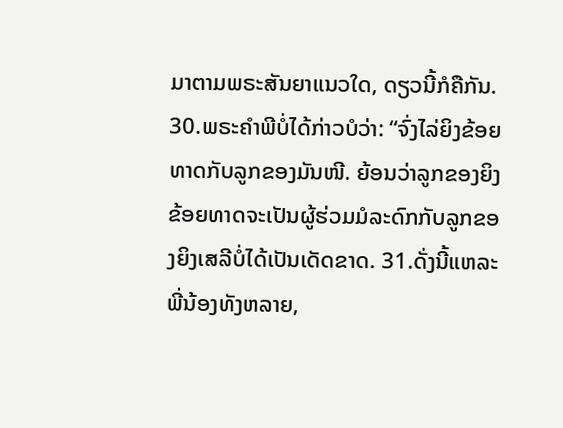ມາຕາມພຣະສັນຍາແນວໃດ, ດຽວນີ້ກໍຄືກັນ. 30.ພຣະຄຳພີບໍ່ໄດ້ກ່າວບໍວ່າ: “ຈົ່ງໄລ່ຍິງຂ້ອຍທາດກັບລູກຂອງມັນໜີ. ຍ້ອນວ່າລູກຂອງຍິງຂ້ອຍທາດຈະເປັນຜູ້ຮ່ວມມໍລະດົກກັບລູກຂອງຍິງເສລີບໍ່ໄດ້ເປັນເດັດຂາດ. 31.ດັ່ງນີ້ແຫລະ ພີ່ນ້ອງທັງຫລາຍ,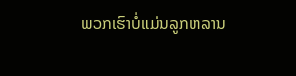ພວກເຮົາບໍ່ແມ່ນລູກຫລານ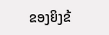ຂອງຍິງຂ້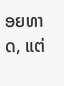ອຍທາດ, ແຕ່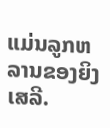ແມ່ນລູກຫລານຂອງຍິງເສລີ.